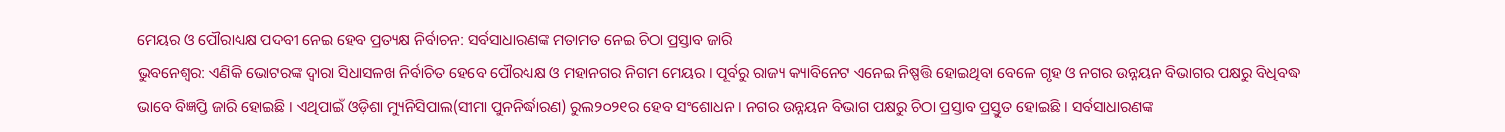ମେୟର ଓ ପୌରାଧ୍ୟକ୍ଷ ପଦବୀ ନେଇ ହେବ ପ୍ରତ୍ୟକ୍ଷ ନିର୍ବାଚନ: ସର୍ବସାଧାରଣଙ୍କ ମତାମତ ନେଇ ଚିଠା ପ୍ରସ୍ତାବ ଜାରି
ଭୁବନେଶ୍ୱର: ଏଣିକି ଭୋଟରଙ୍କ ଦ୍ୱାରା ସିଧାସଳଖ ନିର୍ବାଚିତ ହେବେ ପୌରଧ୍ୟକ୍ଷ ଓ ମହାନଗର ନିଗମ ମେୟର । ପୂର୍ବରୁ ରାଜ୍ୟ କ୍ୟାବିନେଟ ଏନେଇ ନିଷ୍ପତ୍ତି ହୋଇଥିବା ବେଳେ ଗୃହ ଓ ନଗର ଉନ୍ନୟନ ବିଭାଗର ପକ୍ଷରୁ ବିଧିବଦ୍ଧ ଭାବେ ବିଜ୍ଞପ୍ତି ଜାରି ହୋଇଛି । ଏଥିପାଇଁ ଓଡ଼ିଶା ମ୍ୟୁନିସିପାଲ(ସୀମା ପୁନନିର୍ଦ୍ଧାରଣ) ରୁଲ୨୦୨୧ର ହେବ ସଂଶୋଧନ । ନଗର ଉନ୍ନୟନ ବିଭାଗ ପକ୍ଷରୁ ଚିଠା ପ୍ରସ୍ତାବ ପ୍ରସ୍ତୁତ ହୋଇଛି । ସର୍ବସାଧାରଣଙ୍କ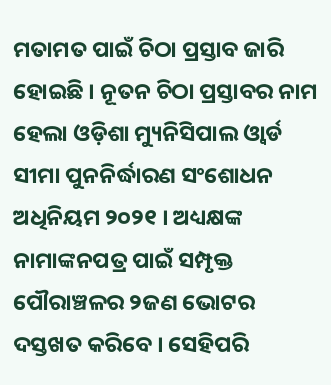ମତାମତ ପାଇଁ ଚିଠା ପ୍ରସ୍ତାବ ଜାରି ହୋଇଛି । ନୂତନ ଚିଠା ପ୍ରସ୍ତାବର ନାମ ହେଲା ଓଡ଼ିଶା ମ୍ୟୁନିସିପାଲ ଓ୍ୱାର୍ଡ ସୀମା ପୁନନିର୍ଦ୍ଧାରଣ ସଂଶୋଧନ ଅଧିନିୟମ ୨୦୨୧ । ଅଧ୍ୟକ୍ଷଙ୍କ ନାମାଙ୍କନପତ୍ର ପାଇଁ ସମ୍ପୃକ୍ତ ପୌରାଞ୍ଚଳର ୨ଜଣ ଭୋଟର ଦସ୍ତଖତ କରିବେ । ସେହିପରି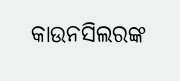କାଉନସିଲରଙ୍କ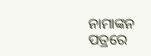ନାମାଙ୍କନ ପତ୍ରରେ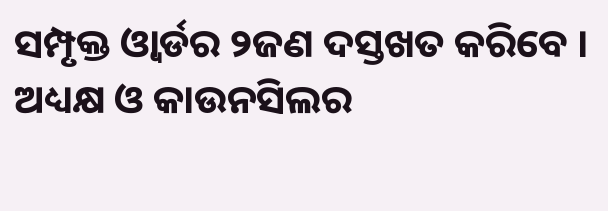ସମ୍ପୃକ୍ତ ଓ୍ୱାର୍ଡର ୨ଜଣ ଦସ୍ତଖତ କରିବେ । ଅଧ୍ୟକ୍ଷ ଓ କାଉନସିଲର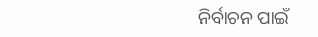ନିର୍ବାଚନ ପାଇଁ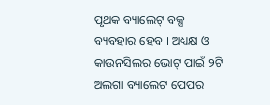ପୃଥକ ବ୍ୟାଲେଟ୍ ବକ୍ସ ବ୍ୟବହାର ହେବ । ଅଧ୍ୟକ୍ଷ ଓ କାଉନସିଲର ଭୋଟ୍ ପାଇଁ ୨ଟି ଅଲଗା ବ୍ୟାଲେଟ ପେପର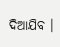ଦିଆଯିବ ।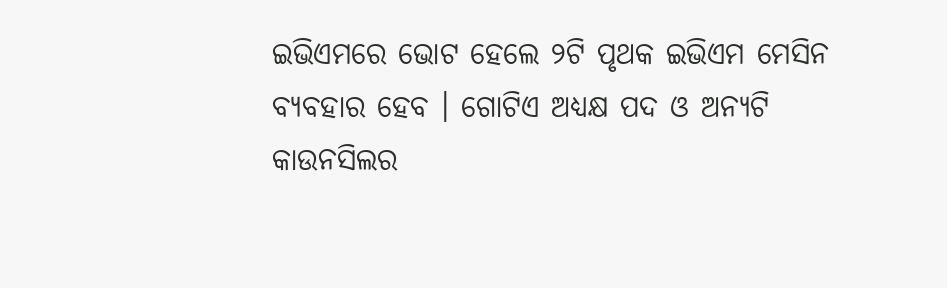ଇଭିଏମରେ ଭୋଟ ହେଲେ ୨ଟି ପୃଥକ ଇଭିଏମ ମେସିନ ବ୍ୟବହାର ହେବ । ଗୋଟିଏ ଅଧ୍ୟକ୍ଷ ପଦ ଓ ଅନ୍ୟଟି କାଉନସିଲର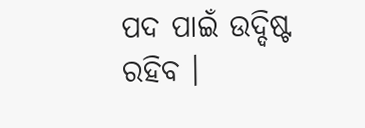ପଦ ପାଇଁ ଉଦ୍ଦିଷ୍ଟ ରହିବ ।